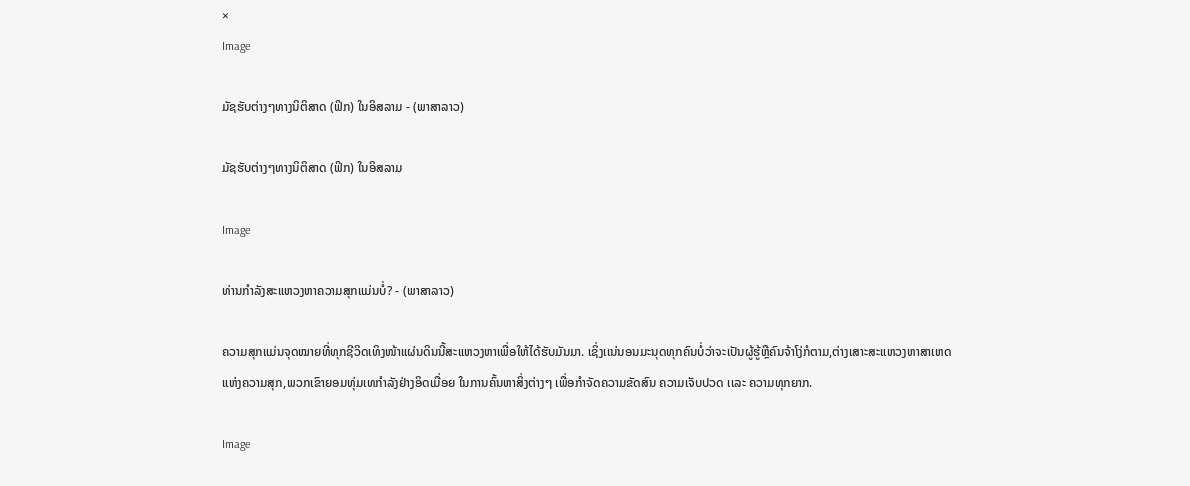×
Image

ມັຊຮັບຕ່າງໆທາງນິຕິສາດ (ຟິກ) ໃນອິສລາມ - (ພາສາລາວ)

ມັຊຮັບຕ່າງໆທາງນິຕິສາດ (ຟິກ) ໃນອິສລາມ

Image

ທ່ານກຳລັງສະແຫວງຫາຄວາມສຸກແມ່ນບໍ່? - (ພາສາລາວ)

ຄວາມສຸກແມ່ນຈຸດໝາຍທີ່ທຸກຊີວິດເທິງໜ້າແຜ່ນດິນນີ້ສະແຫວງຫາເພື່ອໃຫ້ໄດ້ຮັບມັນມາ. ເຊິ່ງເເນ່ນອນມະນຸດທຸກຄົນບໍ່ວ່າຈະເປັນຜູ້ຮູ້ຫຼືຄົນຈ້າໂງ່ກໍຕາມ,ຕ່າງເສາະສະແຫວງຫາສາເຫດແຫ່ງຄວາມສຸກ,ພວກເຂົາຍອມທຸ່ມເທກຳລັງຢ່າງອິດເມື່ອຍ ໃນການຄົ້ນຫາສິ່ງຕ່າງໆ ເພື່ອກຳຈັດຄວາມຂັດສົນ ຄວາມເຈັບປວດ ເເລະ ຄວາມທຸກຍາກ.

Image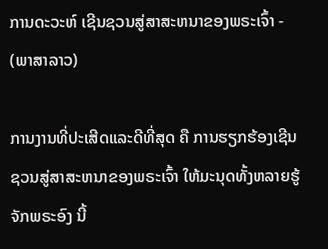ການດະວະຫ໌ ເຊີນຊວນສູ່ສາສະຫນາຂອງພຣະເຈົ້າ - (ພາສາລາວ)

ການງານທີ່ປະເສີດແລະດີທີ່ສຸດ ຄື ການຮຽກຮ້ອງເຊີນຊວນສູ່ສາສະຫນາຂອງພຣະເຈົ້າ ໃຫ້ມະນຸດທັ້ງຫລາຍຮູ້ຈັກພຣະອົງ ນີ້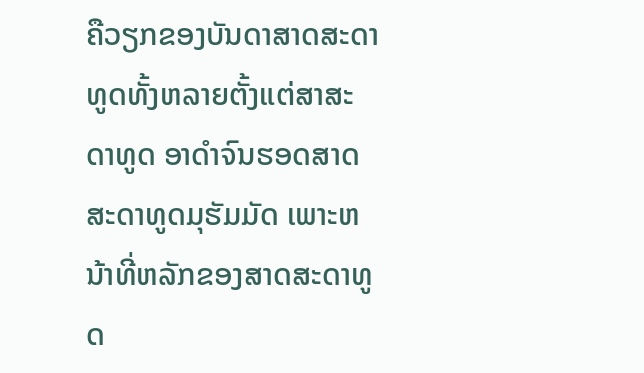ຄືວຽກຂອງບັນດາສາດສະດາທູດທັ້ງຫລາຍຕັ້ງແຕ່ສາສະດາທູດ ອາດຳຈົນຮອດສາດສະດາທູດມຸຮັມມັດ ເພາະຫນ້າທີ່ຫລັກຂອງສາດສະດາທູດ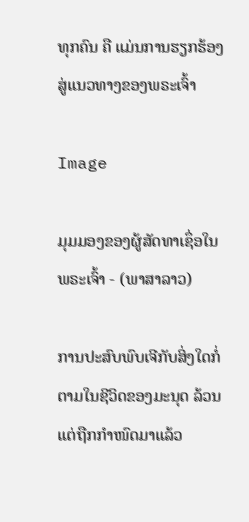ທຸກຄົນ ຄື ແມ່ນການຮຽກຮ້ອງສູ່ແນວທາງຂອງພຣະເຈົ້າ

Image

ມຸມມອງຂອງຜູ້ສັດທາເຊຶ່ອໃນພຣະເຈົ້າ - (ພາສາລາວ)

ການປະສົບພົບເຈີກັບສິ່ງໃດກໍ່ຕາມໃນຊີວິດຂອງມະນຸດ ລ້ວນແຕ່ຖືກກຳໜົດມາແລ້ວ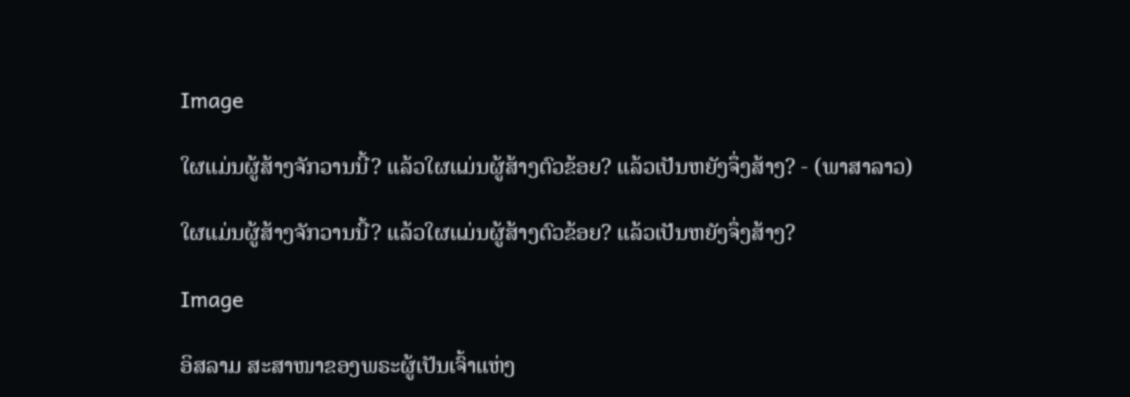Image

ໃຜແມ່ນຜູ້ສ້າງຈັກວານນີ້? ແລ້ວໃຜແມ່ນຜູ້ສ້າງຕົວຂ້ອຍ? ແລ້ວເປັນຫຍັງຈຶ່ງສ້າງ? - (ພາສາລາວ)

ໃຜແມ່ນຜູ້ສ້າງຈັກວານນີ້? ແລ້ວໃຜແມ່ນຜູ້ສ້າງຕົວຂ້ອຍ? ແລ້ວເປັນຫຍັງຈຶ່ງສ້າງ?

Image

ອິສລາມ ສະສາໜາຂອງພຣະຜູ້ເປັນເຈົ້າແຫ່ງ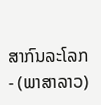ສາກົນລະໂລກ - (ພາສາລາວ)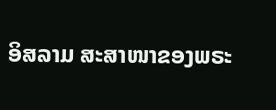ອິສລາມ ສະສາໜາຂອງພຣະ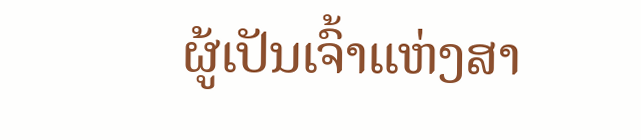ຜູ້ເປັນເຈົ້າແຫ່ງສາ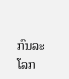ກົນລະໂລກ